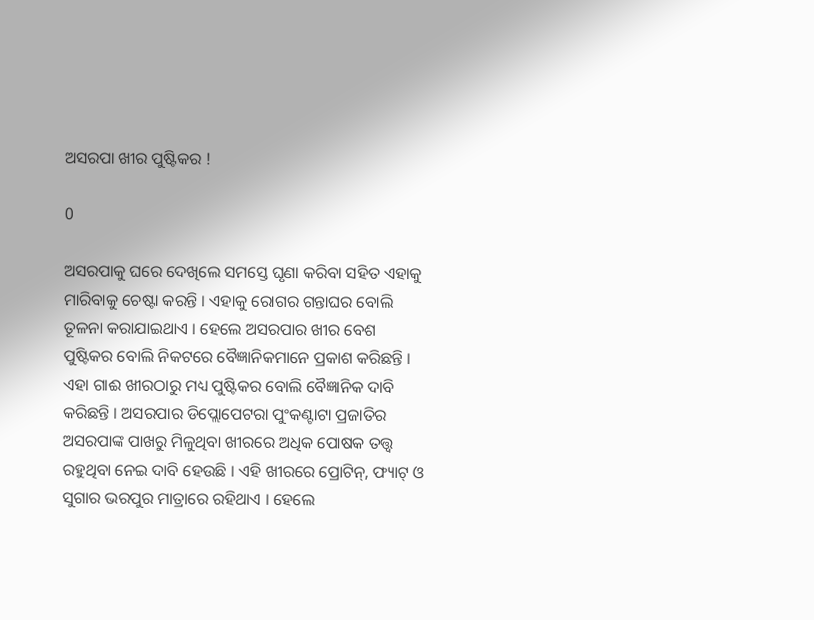ଅସରପା ଖୀର ପୁଷ୍ଟିକର !

0

ଅସରପାକୁ ଘରେ ଦେଖିଲେ ସମସ୍ତେ ଘୃଣା କରିବା ସହିତ ଏହାକୁ ମାରିବାକୁ ଚେଷ୍ଟା କରନ୍ତି । ଏହାକୁ ରୋଗର ଗନ୍ତାଘର ବୋଲି ତୂଳନା କରାଯାଇଥାଏ । ହେଲେ ଅସରପାର ଖୀର ବେଶ ପୁଷ୍ଟିକର ବୋଲି ନିକଟରେ ବୈଜ୍ଞାନିକମାନେ ପ୍ରକାଶ କରିଛନ୍ତି । ଏହା ଗାଈ ଖୀରଠାରୁ ମଧ୍ୟ ପୁଷ୍ଟିକର ବୋଲି ବୈଜ୍ଞାନିକ ଦାବି କରିଛନ୍ତି । ଅସରପାର ଡିପ୍ଲୋପେଟରା ପୁଂକଣ୍ଟାଟା ପ୍ରଜାତିର ଅସରପାଙ୍କ ପାଖରୁ ମିଳୁଥିବା ଖୀରରେ ଅଧିକ ପୋଷକ ତତ୍ତ୍ୱ ରହୁଥିବା ନେଇ ଦାବି ହେଉଛି । ଏହି ଖୀରରେ ପ୍ରୋଟିନ୍‌, ଫ୍ୟାଟ୍‌ ଓ ସୁଗାର ଭରପୁର ମାତ୍ରାରେ ରହିଥାଏ । ହେଲେ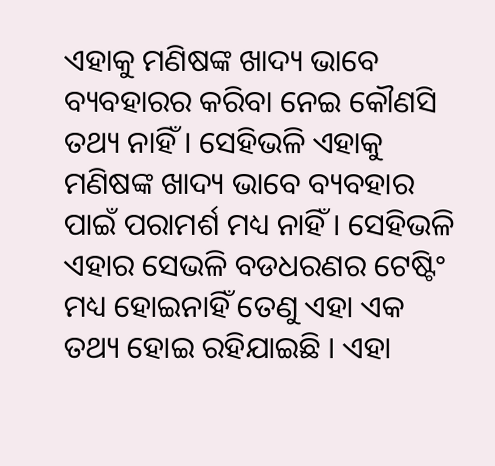ଏହାକୁ ମଣିଷଙ୍କ ଖାଦ୍ୟ ଭାବେ ବ୍ୟବହାରର କରିବା ନେଇ କୌଣସି ତଥ୍ୟ ନାହିଁ । ସେହିଭଳି ଏହାକୁ ମଣିଷଙ୍କ ଖାଦ୍ୟ ଭାବେ ବ୍ୟବହାର ପାଇଁ ପରାମର୍ଶ ମଧ୍ୟ ନାହିଁ । ସେହିଭଳି ଏହାର ସେଭଳି ବଡଧରଣର ଟେଷ୍ଟିଂ ମଧ୍ୟ ହୋଇନାହିଁ ତେଣୁ ଏହା ଏକ ତଥ୍ୟ ହୋଇ ରହିଯାଇଛି । ଏହା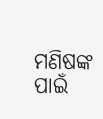ମଣିଷଙ୍କ ପାଇଁ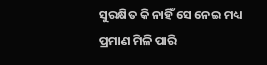ସୁରକ୍ଷିତ କି ନାହିଁ ସେ ନେଇ ମଧ୍ୟ ପ୍ରମାଣ ମିଳି ପାରି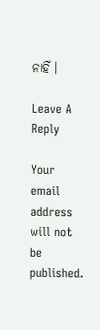ନାହିଁ ।

Leave A Reply

Your email address will not be published.